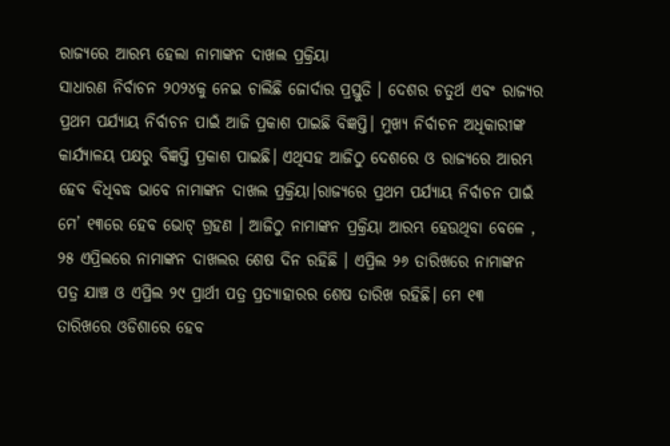ରାଜ୍ୟରେ ଆରମ୍ଭ ହେଲା ନାମାଙ୍କନ ଦାଖଲ ପ୍ରକ୍ରିୟା
ସାଧାରଣ ନିର୍ବାଚନ ୨୦୨୪କୁ ନେଇ ଚାଲିଛି ଜୋର୍ଦାର ପ୍ରସ୍ତୁତି । ଦେଶର ଚତୁର୍ଥ ଏବଂ ରାଜ୍ୟର ପ୍ରଥମ ପର୍ଯ୍ୟାୟ ନିର୍ବାଚନ ପାଇଁ ଆଜି ପ୍ରକାଶ ପାଇଛି ବିଜ୍ଞପ୍ତି। ମୁଖ୍ୟ ନିର୍ବାଚନ ଅଧିକାରୀଙ୍କ କାର୍ଯ୍ୟାଳୟ ପକ୍ଷରୁ ବିଜ୍ଞପ୍ତି ପ୍ରକାଶ ପାଇଛି। ଏଥିସହ ଆଜିଠୁ ଦେଶରେ ଓ ରାଜ୍ୟରେ ଆରମ୍ଭ ହେବ ବିଧିବଦ୍ଧ ଭାବେ ନାମାଙ୍କନ ଦାଖଲ ପ୍ରକ୍ରିୟା।ରାଜ୍ୟରେ ପ୍ରଥମ ପର୍ଯ୍ୟାୟ ନିର୍ବାଚନ ପାଇଁ ମେ’ ୧୩ରେ ହେବ ଭୋଟ୍ ଗ୍ରହଣ । ଆଜିଠୁ ନାମାଙ୍କନ ପ୍ରକ୍ରିୟା ଆରମ୍ଭ ହେଉଥିବା ବେଳେ , ୨୫ ଏପ୍ରିଲରେ ନାମାଙ୍କନ ଦାଖଲର ଶେଷ ଦିନ ରହିଛି । ଏପ୍ରିଲ ୨୬ ତାରିଖରେ ନାମାଙ୍କନ ପତ୍ର ଯାଞ୍ଚ ଓ ଏପ୍ରିଲ ୨୯ ପ୍ରାର୍ଥୀ ପତ୍ର ପ୍ରତ୍ୟାହାରର ଶେଷ ତାରିଖ ରହିଛି। ମେ ୧୩ ତାରିଖରେ ଓଡିଶାରେ ହେବ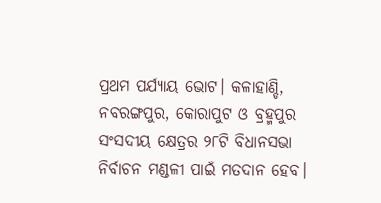ପ୍ରଥମ ପର୍ଯ୍ୟାୟ ଭୋଟ। କଳାହାଣ୍ଡି, ନବରଙ୍ଗପୁର, କୋରାପୁଟ ଓ ବ୍ରହ୍ମପୁର ସଂସଦୀୟ କ୍ଷେତ୍ରର ୨୮ଟି ବିଧାନସଭା ନିର୍ବାଚନ ମଣ୍ଡଳୀ ପାଇଁ ମତଦାନ ହେବ।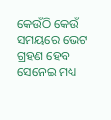କେଉଁଠି କେଉଁ ସମୟରେ ଭେଟ ଗ୍ରହଣ ହେବ ସେନେଇ ମଧ୍ୟ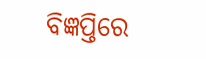ବିଜ୍ଞପ୍ତିରେ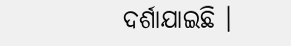ଦର୍ଶାଯାଇଛି ।